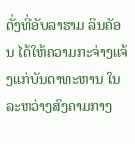ດັ່ງທີ່ອັບລາຮາມ ລິນຄັອນ ໄດ້ໃຫ້ຄວາມກະຈ່າງແຈ້ງແກ່ບັນດາທະຫານ ໃນລະຫວ່າງສົງຄາມກາງ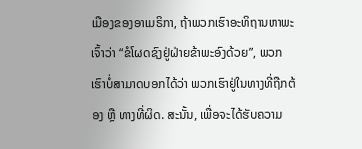ເມືອງຂອງອາເມຣິກາ, ຖ້າພວກເຮົາອະທິຖານຫາພະເຈົ້າວ່າ “ຂໍໂຜດຊົງຢູ່ຝ່າຍຂ້າພະອົງດ້ວຍ”, ພວກເຮົາບໍ່ສາມາດບອກໄດ້ວ່າ ພວກເຮົາຢູ່ໃນທາງທີ່ຖືກຕ້ອງ ຫຼື ທາງທີ່ຜິດ. ສະນັ້ນ, ເພື່ອຈະໄດ້ຮັບຄວາມ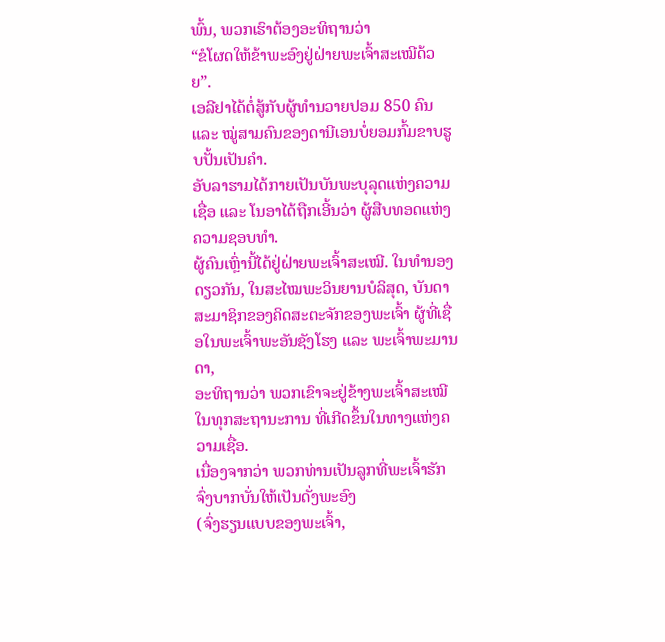ພົ້ນ, ພວກເຮົາຕ້ອງອະທິຖານວ່າ
“ຂໍໂຜດໃຫ້ຂ້າພະອົງຢູ່ຝ່າຍພະເຈົ້າສະເໝີດ້ວຍ”.
ເອລີຢາໄດ້ຕໍ່ສູ້ກັບຜູ້ທໍານວາຍປອມ 850 ຄົນ ແລະ ໝູ່ສາມຄົນຂອງດານີເອນບໍ່ຍອມກົ້ມຂາບຮູບປັ້ນເປັນຄຳ.
ອັບລາຮາມໄດ້ກາຍເປັນບັນພະບຸລຸດແຫ່ງຄວາມເຊື່ອ ແລະ ໂນອາໄດ້ຖືກເອີ້ນວ່າ ຜູ້ສືບທອດແຫ່ງຄວາມຊອບທຳ.
ຜູ້ຄົນເຫຼົ່ານີ້ໄດ້ຢູ່ຝ່າຍພະເຈົ້າສະເໝີ. ໃນທໍານອງດຽວກັນ, ໃນສະໄໝພະວິນຍານບໍລິສຸດ, ບັນດາສະມາຊິກຂອງຄິດສະຕະຈັກຂອງພະເຈົ້າ ຜູ້ທີ່ເຊື່ອໃນພະເຈົ້າພະອັນຊັງໂຮງ ແລະ ພະເຈົ້າພະມານດາ,
ອະທິຖານວ່າ ພວກເຂົາຈະຢູ່ຂ້າງພະເຈົ້າສະເໝີ ໃນທຸກສະຖານະການ ທີ່ເກີດຂຶ້ນໃນທາງແຫ່ງຄວາມເຊື່ອ.
ເນື່ອງຈາກວ່າ ພວກທ່ານເປັນລູກທີ່ພະເຈົ້າຮັກ ຈົ່ງບາກບັ່ນໃຫ້ເປັນດັ່ງພະອົງ
(ຈົ່ງຮຽນແບບຂອງພະເຈົ້າ,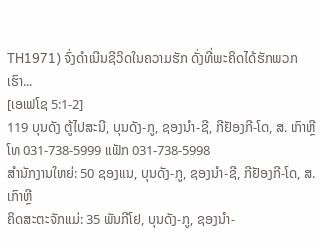TH1971) ຈົ່ງດໍາເນີນຊີວິດໃນຄວາມຮັກ ດັ່ງທີ່ພະຄິດໄດ້ຮັກພວກເຮົາ...
[ເອເຟໂຊ 5:1-2]
119 ບຸນດັງ ຕູ້ໄປສະນີ, ບຸນດັງ-ກູ, ຊອງນຳ-ຊີ, ກີຢັອງກີ-ໂດ, ສ. ເກົາຫຼີ
ໂທ 031-738-5999 ແຟັກ 031-738-5998
ສໍານັກງານໃຫຍ່: 50 ຊອງແນ, ບຸນດັງ-ກູ, ຊອງນຳ-ຊີ, ກີຢັອງກີ-ໂດ, ສ. ເກົາຫຼີ
ຄິດສະຕະຈັກແມ່: 35 ພັນກີໂຢ, ບຸນດັງ-ກູ, ຊອງນຳ-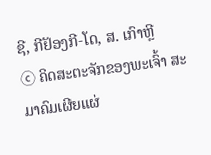ຊີ, ກີຢັອງກີ-ໂດ, ສ. ເກົາຫຼີ
ⓒ ຄິດສະຕະຈັກຂອງພະເຈົ້າ ສະມາຄົມເຜີຍແຜ່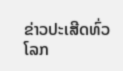ຂ່າວປະເສີດທົ່ວໂລກ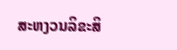ສະຫງວນລິຂະສິ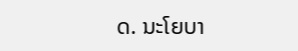ດ. ນະໂຍບາ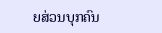ຍສ່ວນບຸກຄົນ